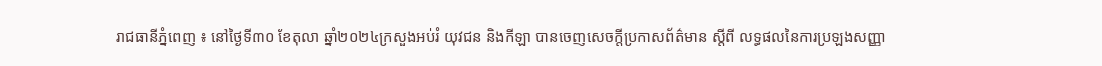រាជធានីភ្នំពេញ ៖ នៅថ្ងៃទី៣០ ខែតុលា ឆ្នាំ២០២៤ក្រសួងអប់រំ យុវជន និងកីឡា បានចេញសេចក្តីប្រកាសព័ត៌មាន ស្តីពី លទ្ធផលនៃការប្រឡងសញ្ញា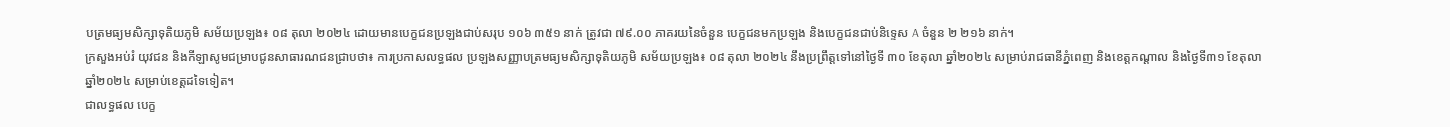បត្រមធ្យមសិក្សាទុតិយភូមិ សម័យប្រឡង៖ ០៨ តុលា ២០២៤ ដោយមានបេក្ខជនប្រឡងជាប់សរុប ១០៦ ៣៥១ នាក់ ត្រូវជា ៧៩.០០ ភាគរយនៃចំនួន បេក្ខជនមកប្រឡង និងបេក្ខជនជាប់និទ្ទេស A ចំនួន ២ ២១៦ នាក់។
ក្រសួងអប់រំ យុវជន និងកីឡាសូមជម្រាបជូនសាធារណជនជ្រាបថា៖ ការប្រកាសលទ្ធផល ប្រឡងសញ្ញាបត្រមធ្យមសិក្សាទុតិយភូមិ សម័យប្រឡង៖ ០៨ តុលា ២០២៤ នឹងប្រព្រឹត្តទៅនៅថ្ងៃទី ៣០ ខែតុលា ឆ្នាំ២០២៤ សម្រាប់រាជធានីភ្នំពេញ និងខេត្តកណ្តាល និងថ្ងៃទី៣១ ខែតុលា ឆ្នាំ២០២៤ សម្រាប់ខេត្តដទៃទៀត។
ជាលទ្ធផល បេក្ខ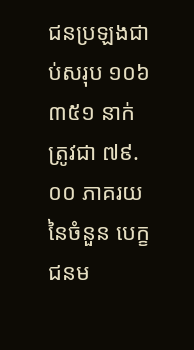ជនប្រឡងជាប់សរុប ១០៦ ៣៥១ នាក់ ត្រូវជា ៧៩.០០ ភាគរយនៃចំនួន បេក្ខជនម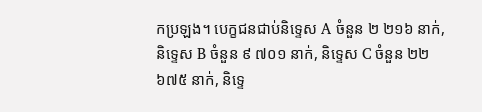កប្រឡង។ បេក្ខជនជាប់និទ្ទេស A ចំនួន ២ ២១៦ នាក់, និទ្ទេស B ចំនួន ៩ ៧០១ នាក់, និទ្ទេស C ចំនួន ២២ ៦៧៥ នាក់, និទ្ទេ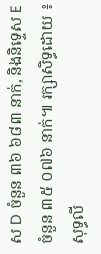ស D ចំនួន ៣៦ ៦៨៣ នាក់, និងនិទ្ទេស E ចំនួន ៣៥ ០៧៦ នាក់៕ រក្សាសិទ្ធដោយ ៖ សុទ្ធលី